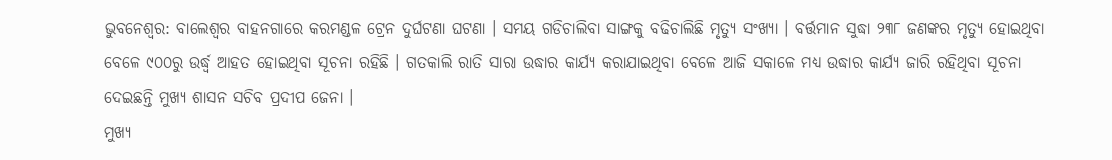ଭୁବନେଶ୍ବର: ବାଲେଶ୍ବର ବାହନଗାରେ କରମଣ୍ଡଳ ଟ୍ରେନ ଦୁର୍ଘଟଣା ଘଟଣା । ସମୟ ଗଡିଚାଲିବା ସାଙ୍ଗକୁ ବଢିଚାଲିଛି ମୃତ୍ୟୁ ସଂଖ୍ୟା । ବର୍ତ୍ତମାନ ସୁଦ୍ଧା ୨୩୮ ଜଣଙ୍କର ମୃତ୍ୟୁ ହୋଇଥିବା ବେଳେ ୯୦୦ରୁ ଉର୍ଦ୍ଧ୍ବ ଆହତ ହୋଇଥିବା ସୂଚନା ରହିଛି । ଗତକାଲି ରାତି ସାରା ଉଦ୍ଧାର କାର୍ଯ୍ୟ କରାଯାଇଥିବା ବେଳେ ଆଜି ସକାଳେ ମଧ୍ୟ ଉଦ୍ଧାର କାର୍ଯ୍ୟ ଜାରି ରହିଥିବା ସୂଚନା ଦେଇଛନ୍ତି ମୁଖ୍ୟ ଶାସନ ସଚିବ ପ୍ରଦୀପ ଜେନା ।
ମୁଖ୍ୟ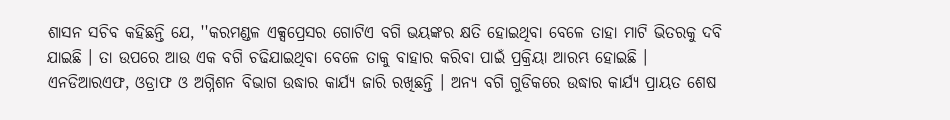ଶାସନ ସଚିବ କହିଛନ୍ତି ଯେ, ''କରମଣ୍ଡଳ ଏକ୍ସପ୍ରେସର ଗୋଟିଏ ବଗି ଭୟଙ୍କର କ୍ଷତି ହୋଇଥିବା ବେଳେ ତାହା ମାଟି ଭିତରକୁ ଦବି ଯାଇଛି । ତା ଉପରେ ଆଉ ଏକ ବଗି ଚଢିଯାଇଥିବା ବେଳେ ତାକୁ ବାହାର କରିବା ପାଇଁ ପ୍ରକ୍ରିୟା ଆରମ୍ଭ ହୋଇଛି । ଏନଡିଆରଏଫ, ଓଡ୍ରାଫ ଓ ଅଗ୍ନିଶନ ବିଭାଗ ଉଦ୍ଧାର କାର୍ଯ୍ୟ ଜାରି ରଖିଛନ୍ତି । ଅନ୍ୟ ବଗି ଗୁଡିକରେ ଉଦ୍ଧାର କାର୍ଯ୍ୟ ପ୍ରାୟତ ଶେଷ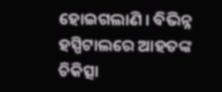ହୋଇଗଲାଣି । ବିଭିନ୍ନ ହସ୍ପିଟାଲରେ ଆହତଙ୍କ ଚିକିତ୍ସା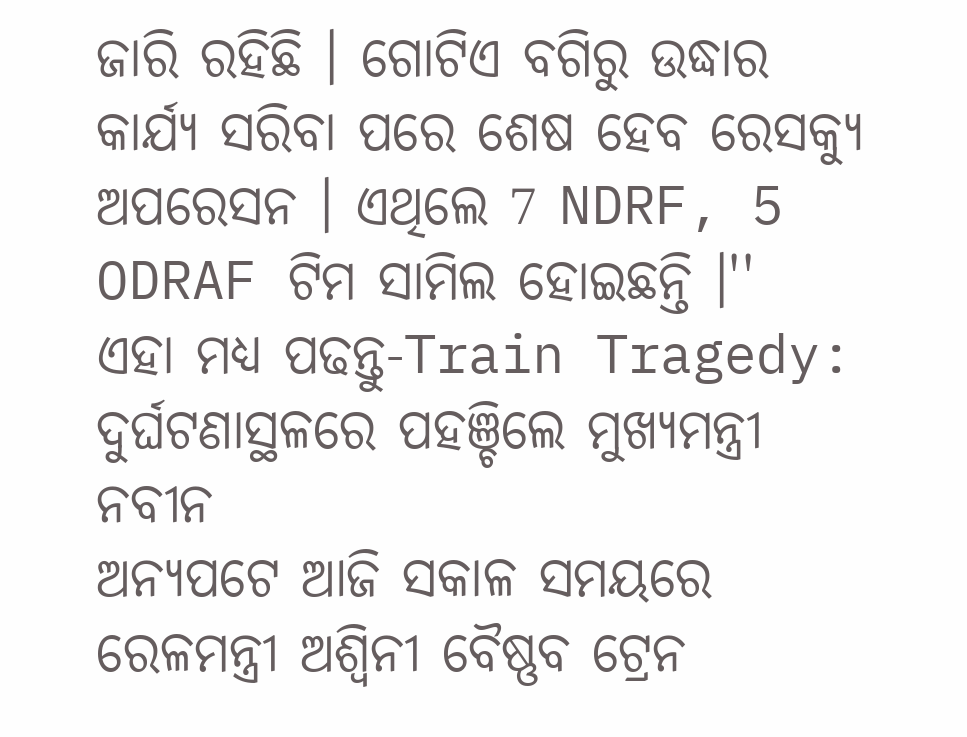ଜାରି ରହିଛି । ଗୋଟିଏ ବଗିରୁ ଉଦ୍ଧାର କାର୍ଯ୍ୟ ସରିବା ପରେ ଶେଷ ହେବ ରେସକ୍ୟୁ ଅପରେସନ । ଏଥିଲେ 7 NDRF, 5 ODRAF ଟିମ ସାମିଲ ହୋଇଛନ୍ତି ।''
ଏହା ମଧ୍ୟ ପଢନ୍ତୁ-Train Tragedy: ଦୁର୍ଘଟଣାସ୍ଥଳରେ ପହଞ୍ଚିଲେ ମୁଖ୍ୟମନ୍ତ୍ରୀ ନବୀନ
ଅନ୍ୟପଟେ ଆଜି ସକାଳ ସମୟରେ ରେଳମନ୍ତ୍ରୀ ଅଶ୍ବିନୀ ବୈଷ୍ଣବ ଟ୍ରେନ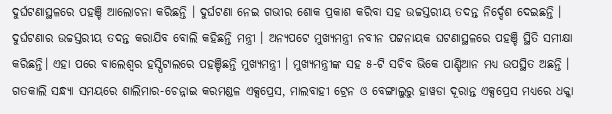ଦୁର୍ଘଟଣାସ୍ଥଳରେ ପହଞ୍ଚି ଆଲୋଚନା କରିଛନ୍ତି । ଦୁର୍ଘଟଣା ନେଇ ଗଭୀର ଶୋକ ପ୍ରକାଶ କରିବା ସହ ଉଚ୍ଚସ୍ତରୀୟ ତଦନ୍ତ ନିର୍ଦ୍ଦେଶ ଦେଇଛନ୍ତି । ଦୁର୍ଘଟଣାର ଉଚ୍ଚସ୍ତରୀୟ ତଦନ୍ତ କରାଯିବ ବୋଲି କହିଛନ୍ତି ମନ୍ତ୍ରୀ । ଅନ୍ୟପଟେ ମୁଖ୍ୟମନ୍ତ୍ରୀ ନବୀନ ପଟ୍ଟନାୟକ ଘଟଣାସ୍ଥଳରେ ପହଞ୍ଚି ସ୍ଥିତି ସମୀକ୍ଷା କରିଛନ୍ତି। ଏହା ପରେ ବାଲେଶ୍ବର ହସ୍ପିଟାଲରେ ପହଞ୍ଚିଛନ୍ତି ମୁଖ୍ୟମନ୍ତ୍ରୀ । ମୁଖ୍ୟମନ୍ତ୍ରୀଙ୍କ ସହ ୫-ଟି ସଚିବ ଭିକେ ପାଣ୍ଡିଆନ ମଧ୍ୟ ଉପସ୍ଥିତ ଅଛନ୍ତି ।
ଗତକାଲି ସନ୍ଧ୍ୟା ସମୟରେ ଶାଲିମାର-ଚେନ୍ନାଇ କରମଣ୍ଡଳ ଏକ୍ସପ୍ରେସ, ମାଲବାହୀ ଟ୍ରେନ ଓ ବେଙ୍ଗାଲୁରୁ ହାୱଡା ଦୂରାନ୍ତ ଏକ୍ସପ୍ରେସ ମଧ୍ୟରେ ଧକ୍କା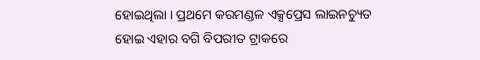ହୋଇଥିଲା । ପ୍ରଥମେ କରମଣ୍ଡଳ ଏକ୍ସପ୍ରେସ ଲାଇନଚ୍ୟୁତ ହୋଇ ଏହାର ବଗି ବିପରୀତ ଟ୍ରାକରେ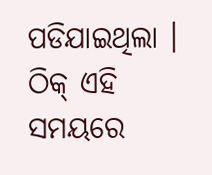ପଡିଯାଇଥିଲା । ଠିକ୍ ଏହି ସମୟରେ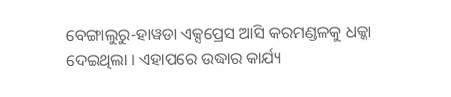ବେଙ୍ଗାଲୁରୁ-ହାୱଡା ଏକ୍ସପ୍ରେସ ଆସି କରମଣ୍ଡଳକୁ ଧକ୍କା ଦେଇଥିଲା । ଏହାପରେ ଉଦ୍ଧାର କାର୍ଯ୍ୟ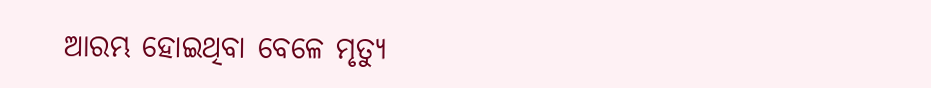ଆରମ୍ଭ ହୋଇଥିବା ବେଳେ ମୃତ୍ୟୁ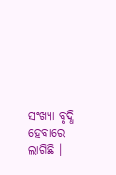ସଂଖ୍ୟା ବୃଦ୍ଧି ହେବାରେ ଲାଗିଛି ।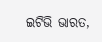ଇଟିଭି ଭାରତ,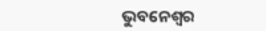ଭୁବନେଶ୍ବର